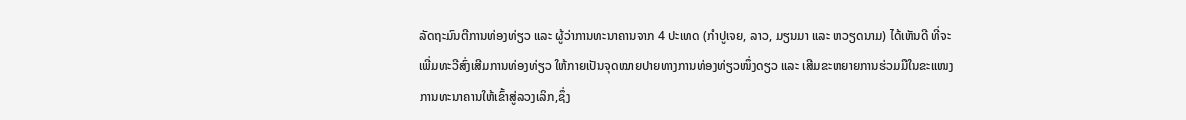ລັດຖະມົນຕີການທ່ອງທ່ຽວ ແລະ ຜູ້ວ່າການທະນາຄານຈາກ 4 ປະເທດ (ກຳປູເຈຍ, ລາວ, ມຽນມາ ແລະ ຫວຽດນາມ) ໄດ້ເຫັນດີ ທີ່ຈະເພີ່ມທະວີສົ່ງເສີມການທ່ອງທ່ຽວ ໃຫ້ກາຍເປັນຈຸດໝາຍປາຍທາງການທ່ອງທ່ຽວໜຶ່ງດຽວ ແລະ ເສີມຂະຫຍາຍການຮ່ວມມືໃນຂະແໜງການທະນາຄານໃຫ້ເຂົ້າສູ່ລວງເລິກ,ຊຶ່ງ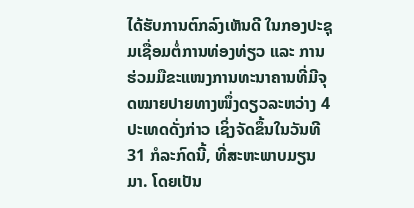ໄດ້ຮັບການຕົກລົງເຫັນດີ ໃນກອງປະຊຸມເຊື່ອມຕໍ່ການທ່ອງທ່ຽວ ແລະ ການຮ່ວມມືຂະແໜງການທະນາຄານທີ່ມີຈຸດໝາຍປາຍທາງໜຶ່ງດຽວລະຫວ່າງ 4 ປະເທດດັ່ງກ່າວ ເຊິ່ງຈັດຂຶ້ນໃນວັນທີ 31 ກໍລະກົດນີ້, ທີ່ສະຫະພາບມຽນມາ. ໂດຍເປັນ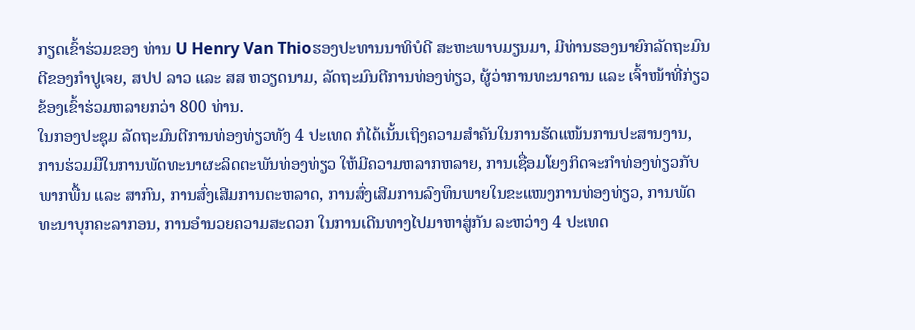ກຽດເຂົ້າຮ່ວມຂອງ ທ່ານ U Henry Van Thioຮອງປະທານນາທິບໍດີ ສະຫະພາບມຽນມາ, ມີທ່ານຮອງນາຍົກລັດຖະມົນຕີຂອງກຳປູເຈຍ, ສປປ ລາວ ແລະ ສສ ຫວຽດນາມ, ລັດຖະມົນຕີການທ່ອງທ່ຽວ, ຜູ້ວ່າການທະນາຄານ ແລະ ເຈົ້າໜ້າທີ່ກ່ຽວຂ້ອງເຂົ້າຮ່ວມຫລາຍກວ່າ 800 ທ່ານ.
ໃນກອງປະຊຸມ ລັດຖະມົນຕີການທ່ອງທ່ຽວທັງ 4 ປະເທດ ກໍໄດ້ເນັ້ນເຖິງຄວາມສຳຄັນໃນການຮັດແໜ້ນການປະສານງານ, ການຮ່ວມມືໃນການພັດທະນາຜະລິດຕະພັນທ່ອງທ່ຽວ ໃຫ້ມີຄວາມຫລາກຫລາຍ, ການເຊື່ອມໂຍງກິດຈະກໍາທ່ອງທ່ຽວກັບພາກພື້ນ ແລະ ສາກົນ, ການສົ່ງເສີມການຕະຫລາດ, ການສົ່ງເສີມການລົງທຶນພາຍໃນຂະແໜງການທ່ອງທ່ຽວ, ການພັດທະນາບຸກຄະລາກອນ, ການອໍານວຍຄວາມສະດວກ ໃນການເດີນທາງໄປມາຫາສູ່ກັນ ລະຫວ່າງ 4 ປະເທດ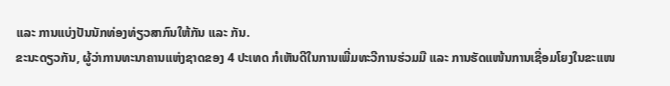ແລະ ການແບ່ງປັນນັກທ່ອງທ່ຽວສາກົນໃຫ້ກັນ ແລະ ກັນ.
ຂະນະດຽວກັນ, ຜູ້ວ່າການທະນາຄານແຫ່ງຊາດຂອງ 4 ປະເທດ ກໍເຫັນດີໃນການເພີ່ມທະວີການຮ່ວມມື ແລະ ການຮັດແໜ້ນການເຊື່ອມໂຍງໃນຂະແໜ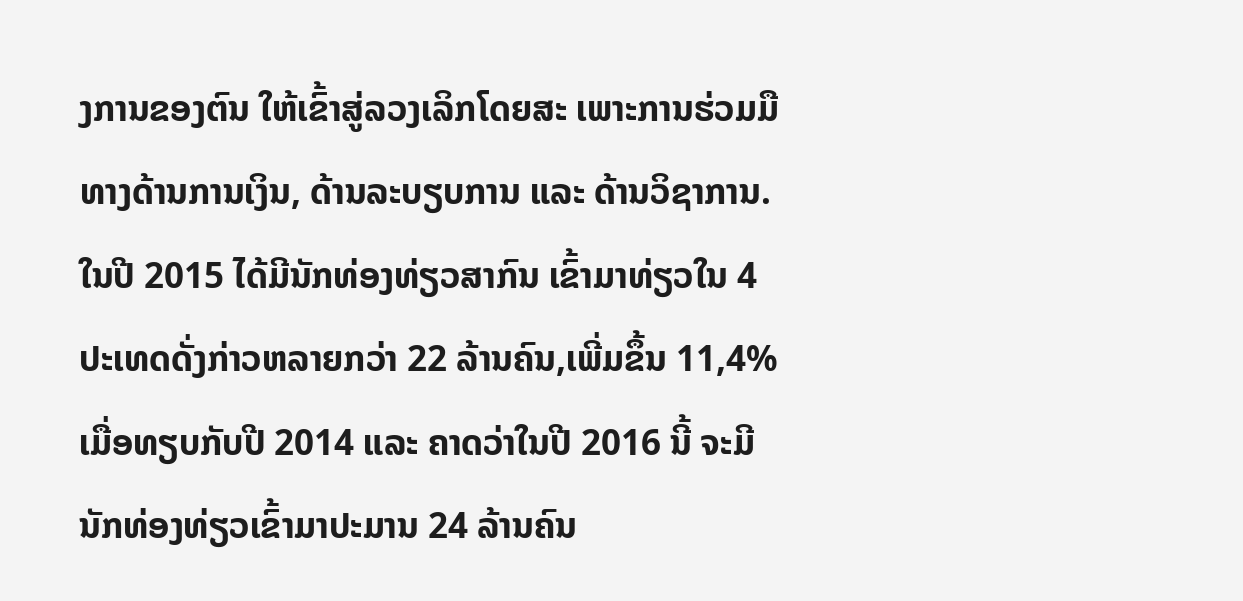ງການຂອງຕົນ ໃຫ້ເຂົ້າສູ່ລວງເລິກໂດຍສະ ເພາະການຮ່ວມມືທາງດ້ານການເງິນ, ດ້ານລະບຽບການ ແລະ ດ້ານວິຊາການ.
ໃນປີ 2015 ໄດ້ມີນັກທ່ອງທ່ຽວສາກົນ ເຂົ້າມາທ່ຽວໃນ 4 ປະເທດດັ່ງກ່າວຫລາຍກວ່າ 22 ລ້ານຄົນ,ເພີ່ມຂຶ້ນ 11,4% ເມື່ອທຽບກັບປີ 2014 ແລະ ຄາດວ່າໃນປີ 2016 ນີ້ ຈະມີນັກທ່ອງທ່ຽວເຂົ້າມາປະມານ 24 ລ້ານຄົນ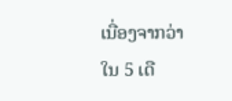ເນື່ອງຈາກວ່າ ໃນ 5 ເດື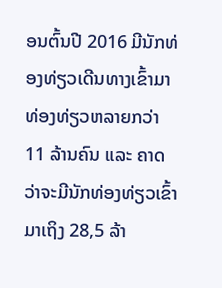ອນຕົ້ນປີ 2016 ມີນັກທ່ອງທ່ຽວເດີນທາງເຂົ້າມາທ່ອງທ່ຽວຫລາຍກວ່າ 11 ລ້ານຄົນ ແລະ ຄາດວ່າຈະມີນັກທ່ອງທ່ຽວເຂົ້າມາເຖິງ 28,5 ລ້າ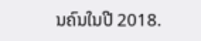ນຄົນໃນປີ 2018.